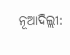ନୂଆଦିଲ୍ଲୀ: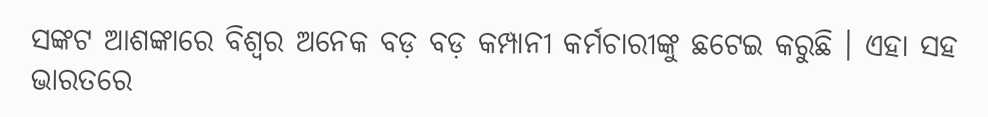ସଙ୍କଟ ଆଶଙ୍କାରେ ବିଶ୍ୱର ଅନେକ ବଡ଼ ବଡ଼ କମ୍ପାନୀ କର୍ମଚାରୀଙ୍କୁ ଛଟେଇ କରୁଛି । ଏହା ସହ ଭାରତରେ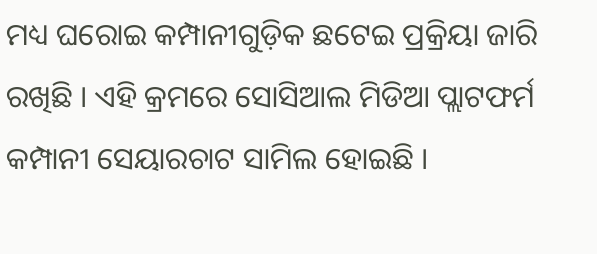ମଧ୍ୟ ଘରୋଇ କମ୍ପାନୀଗୁଡ଼ିକ ଛଟେଇ ପ୍ରକ୍ରିୟା ଜାରି ରଖିଛି । ଏହି କ୍ରମରେ ସୋସିଆଲ ମିଡିଆ ପ୍ଲାଟଫର୍ମ କମ୍ପାନୀ ସେୟାରଚାଟ ସାମିଲ ହୋଇଛି ।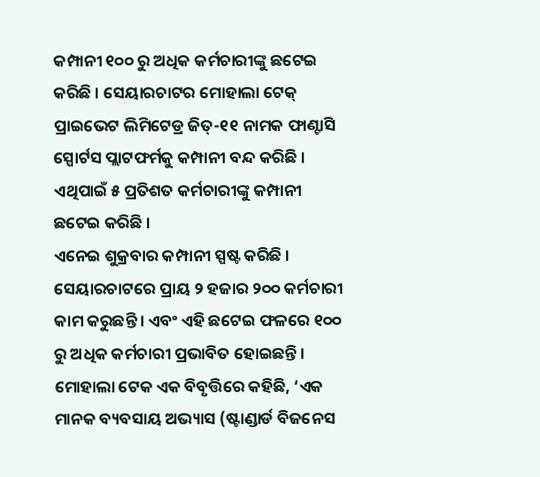କମ୍ପାନୀ ୧୦୦ ରୁ ଅଧିକ କର୍ମଚାରୀଙ୍କୁ ଛଟେଇ କରିଛି । ସେୟାରଚାଟର ମୋହାଲା ଟେକ୍ ପ୍ରାଇଭେଟ ଲିମିଟେଡ୍ର ଜିତ୍-୧୧ ନାମକ ଫାଣ୍ଟାସି ସ୍ପୋର୍ଟସ ପ୍ଲାଟଫର୍ମକୁ କମ୍ପାନୀ ବନ୍ଦ କରିଛି । ଏଥିପାଇଁ ୫ ପ୍ରତିଶତ କର୍ମଚାରୀଙ୍କୁ କମ୍ପାନୀ ଛଟେଇ କରିଛି ।
ଏନେଇ ଶୁକ୍ରବାର କମ୍ପାନୀ ସ୍ପଷ୍ଟ କରିଛି । ସେୟାରଚାଟରେ ପ୍ରାୟ ୨ ହଜାର ୨୦୦ କର୍ମଚାରୀ କାମ କରୁଛନ୍ତି । ଏବଂ ଏହି ଛଟେଇ ଫଳରେ ୧୦୦ ରୁ ଅଧିକ କର୍ମଚାରୀ ପ୍ରଭାବିତ ହୋଇଛନ୍ତି । ମୋହାଲା ଟେକ ଏକ ବିବୃତ୍ତିରେ କହିଛି, ‘ଏକ ମାନକ ବ୍ୟବସାୟ ଅଭ୍ୟାସ (ଷ୍ଟାଣ୍ଡାର୍ଡ ବିଜନେସ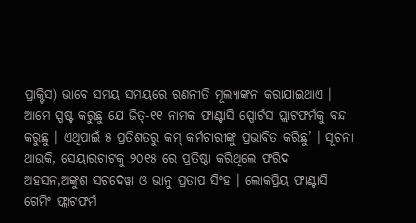ପ୍ରାକ୍ଟିସ) ଭାବେ ସମୟ ସମୟରେ ରଣନୀତି ମୂଲ୍ୟାଙ୍କନ କରାଯାଇଥାଏ । ଆମେ ସ୍ପଷ୍ଟ କରୁଛୁ ଯେ ଜିତ୍-୧୧ ନାମକ ଫାଣ୍ଟାସି ସ୍ପୋର୍ଟସ ପ୍ଲାଟଫର୍ମକୁ ବନ୍ଦ କରୁଛୁ । ଏଥିପାଇଁ ୫ ପ୍ରତିଶତରୁ କମ୍ କର୍ମଚାରୀଙ୍କୁ ପ୍ରଭାବିତ କରିଛୁ’ । ସୂଚନା ଥାଉକି, ସେୟାରଚାଟକୁ ୨୦୧୫ ରେ ପ୍ରତିଷ୍ଠା କରିଥିଲେ ଫରିଦ ଅହସନ,ଅଙ୍କୁଶ ସଚଦେୱା ଓ ଭାନୁ ପ୍ରତାପ ସିଂହ । ଲୋକପ୍ରିୟ ଫାଣ୍ଟାସି ଗେମିଂ ଫ୍ଲାଟଫର୍ମ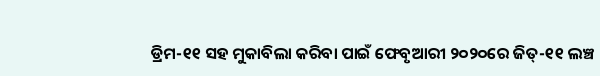ଡ୍ରିମ-୧୧ ସହ ମୁକାବିଲା କରିବା ପାଇଁ ଫେବୃଆରୀ ୨୦୨୦ରେ ଜିତ୍-୧୧ ଲଞ୍ଚ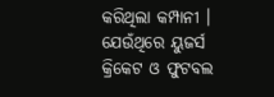କରିଥିଲା କମ୍ପାନୀ । ଯେଉଁଥିରେ ୟୁଜର୍ସ କ୍ରିକେଟ ଓ ଫୁଟବଲ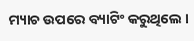ମ୍ୟାଚ ଉପରେ ବ୍ୟାଟିଂ କରୁଥିଲେ ।